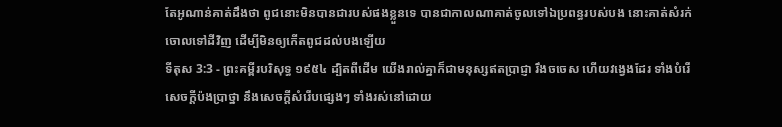តែអូណាន់គាត់ដឹងថា ពូជនោះមិនបានជារបស់ផងខ្លួនទេ បានជាកាលណាគាត់ចូលទៅឯប្រពន្ធរបស់បង នោះគាត់សំរក់ចោលទៅដីវិញ ដើម្បីមិនឲ្យកើតពូជដល់បងឡើយ
ទីតុស 3:3 - ព្រះគម្ពីរបរិសុទ្ធ ១៩៥៤ ដ្បិតពីដើម យើងរាល់គ្នាក៏ជាមនុស្សឥតប្រាជ្ញា រឹងចចេស ហើយវង្វេងដែរ ទាំងបំរើសេចក្ដីប៉ងប្រាថ្នា នឹងសេចក្ដីសំរើបផ្សេងៗ ទាំងរស់នៅដោយ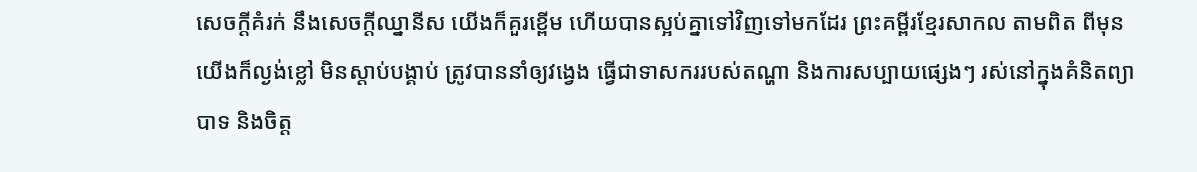សេចក្ដីគំរក់ នឹងសេចក្ដីឈ្នានីស យើងក៏គួរខ្ពើម ហើយបានស្អប់គ្នាទៅវិញទៅមកដែរ ព្រះគម្ពីរខ្មែរសាកល តាមពិត ពីមុន យើងក៏ល្ងង់ខ្លៅ មិនស្ដាប់បង្គាប់ ត្រូវបាននាំឲ្យវង្វេង ធ្វើជាទាសកររបស់តណ្ហា និងការសប្បាយផ្សេងៗ រស់នៅក្នុងគំនិតព្យាបាទ និងចិត្ត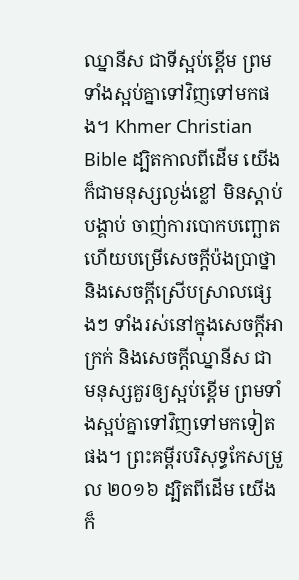ឈ្នានីស ជាទីស្អប់ខ្ពើម ព្រមទាំងស្អប់គ្នាទៅវិញទៅមកផង។ Khmer Christian Bible ដ្បិតកាលពីដើម យើងក៏ជាមនុស្សល្ងង់ខ្លៅ មិនស្តាប់បង្គាប់ ចាញ់ការបោកបញ្ឆោត ហើយបម្រើសេចក្ដីប៉ងប្រាថ្នា និងសេចក្ដីស្រើបស្រាលផ្សេងៗ ទាំងរស់នៅក្នុងសេចក្ដីអាក្រក់ និងសេចក្ដីឈ្នានីស ជាមនុស្សគួរឲ្យស្អប់ខ្ពើម ព្រមទាំងស្អប់គ្នាទៅវិញទៅមកទៀតផង។ ព្រះគម្ពីរបរិសុទ្ធកែសម្រួល ២០១៦ ដ្បិតពីដើម យើងក៏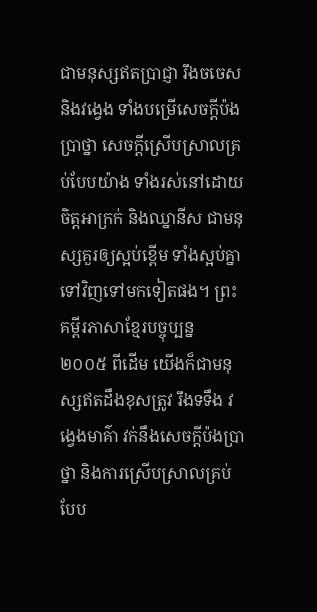ជាមនុស្សឥតប្រាជ្ញា រឹងចចេស និងវង្វេង ទាំងបម្រើសេចក្ដីប៉ងប្រាថ្នា សេចក្ដីស្រើបស្រាលគ្រប់បែបយ៉ាង ទាំងរស់នៅដោយចិត្តអាក្រក់ និងឈ្នានីស ជាមនុស្សគួរឲ្យស្អប់ខ្ពើម ទាំងស្អប់គ្នាទៅវិញទៅមកទៀតផង។ ព្រះគម្ពីរភាសាខ្មែរបច្ចុប្បន្ន ២០០៥ ពីដើម យើងក៏ជាមនុស្សឥតដឹងខុសត្រូវ រឹងទទឹង វង្វេងមាគ៌ា វក់នឹងសេចក្ដីប៉ងប្រាថ្នា និងការស្រើបស្រាលគ្រប់បែប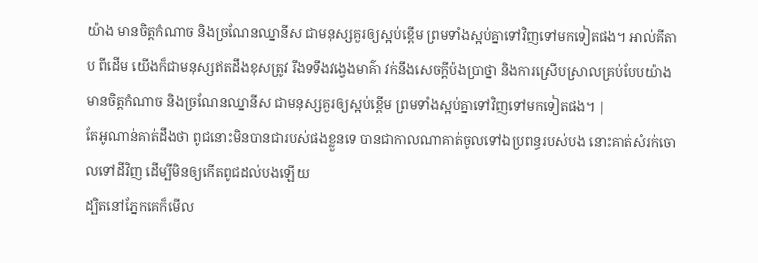យ៉ាង មានចិត្តកំណាច និងច្រណែនឈ្នានីស ជាមនុស្សគួរឲ្យស្អប់ខ្ពើម ព្រមទាំងស្អប់គ្នាទៅវិញទៅមកទៀតផង។ អាល់គីតាប ពីដើម យើងក៏ជាមនុស្សឥតដឹងខុសត្រូវ រឹងទទឹងវង្វេងមាគ៌ា វក់នឹងសេចក្ដីប៉ងប្រាថ្នា និងការស្រើបស្រាលគ្រប់បែបយ៉ាង មានចិត្ដកំណាច និងច្រណែនឈ្នានីស ជាមនុស្សគួរឲ្យស្អប់ខ្ពើម ព្រមទាំងស្អប់គ្នាទៅវិញទៅមកទៀតផង។ |
តែអូណាន់គាត់ដឹងថា ពូជនោះមិនបានជារបស់ផងខ្លួនទេ បានជាកាលណាគាត់ចូលទៅឯប្រពន្ធរបស់បង នោះគាត់សំរក់ចោលទៅដីវិញ ដើម្បីមិនឲ្យកើតពូជដល់បងឡើយ
ដ្បិតនៅភ្នែកគេក៏មើល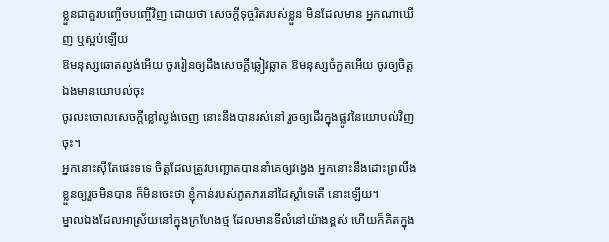ខ្លួនជាគួរបញ្ចើចបញ្ចើវិញ ដោយថា សេចក្ដីទុច្ចរិតរបស់ខ្លួន មិនដែលមាន អ្នកណាឃើញ ឬស្អប់ឡើយ
ឱមនុស្សឆោតល្ងង់អើយ ចូររៀនឲ្យដឹងសេចក្ដីឆ្លៀវឆ្លាត ឱមនុស្សចំកួតអើយ ចូរឲ្យចិត្តឯងមានយោបល់ចុះ
ចូរលះចោលសេចក្ដីខ្លៅល្ងង់ចេញ នោះនឹងបានរស់នៅ រួចឲ្យដើរក្នុងផ្លូវនៃយោបល់វិញចុះ។
អ្នកនោះស៊ីតែផេះទទេ ចិត្តដែលត្រូវបញ្ឆោតបាននាំគេឲ្យវង្វេង អ្នកនោះនឹងដោះព្រលឹងខ្លួនឲ្យរួចមិនបាន ក៏មិនចេះថា ខ្ញុំកាន់របស់ភូតភរនៅដៃស្តាំទេតើ នោះឡើយ។
ម្នាលឯងដែលអាស្រ័យនៅក្នុងក្រហែងថ្ម ដែលមានទីលំនៅយ៉ាងខ្ពស់ ហើយក៏គិតក្នុង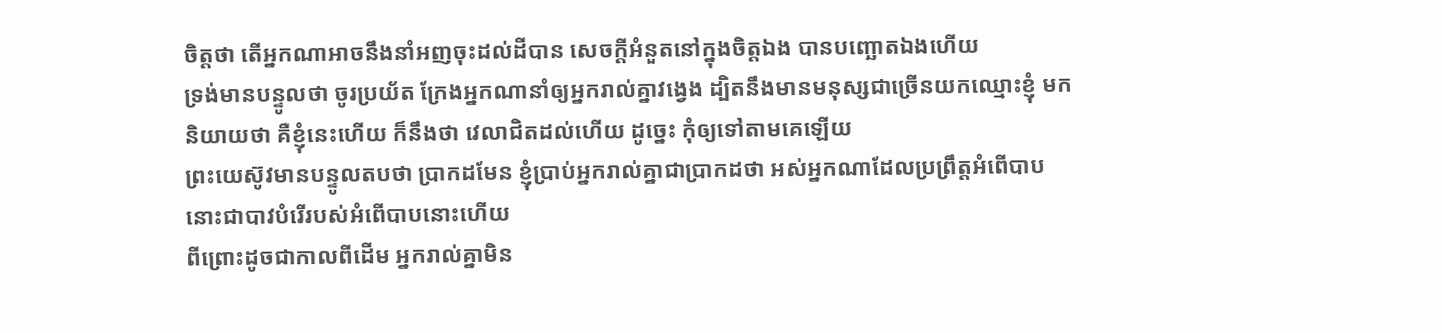ចិត្តថា តើអ្នកណាអាចនឹងនាំអញចុះដល់ដីបាន សេចក្ដីអំនួតនៅក្នុងចិត្តឯង បានបញ្ឆោតឯងហើយ
ទ្រង់មានបន្ទូលថា ចូរប្រយ័ត ក្រែងអ្នកណានាំឲ្យអ្នករាល់គ្នាវង្វេង ដ្បិតនឹងមានមនុស្សជាច្រើនយកឈ្មោះខ្ញុំ មកនិយាយថា គឺខ្ញុំនេះហើយ ក៏នឹងថា វេលាជិតដល់ហើយ ដូច្នេះ កុំឲ្យទៅតាមគេឡើយ
ព្រះយេស៊ូវមានបន្ទូលតបថា ប្រាកដមែន ខ្ញុំប្រាប់អ្នករាល់គ្នាជាប្រាកដថា អស់អ្នកណាដែលប្រព្រឹត្តអំពើបាប នោះជាបាវបំរើរបស់អំពើបាបនោះហើយ
ពីព្រោះដូចជាកាលពីដើម អ្នករាល់គ្នាមិន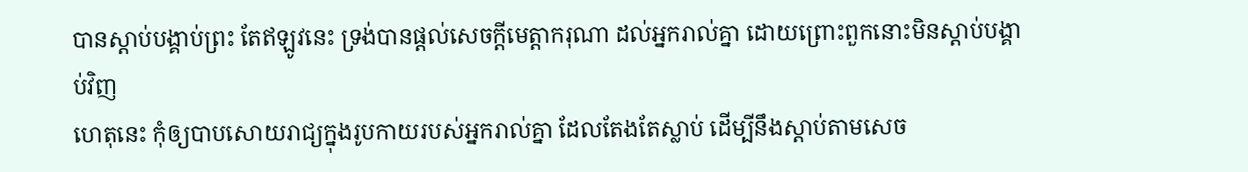បានស្តាប់បង្គាប់ព្រះ តែឥឡូវនេះ ទ្រង់បានផ្តល់សេចក្ដីមេត្តាករុណា ដល់អ្នករាល់គ្នា ដោយព្រោះពួកនោះមិនស្តាប់បង្គាប់វិញ
ហេតុនេះ កុំឲ្យបាបសោយរាជ្យក្នុងរូបកាយរបស់អ្នករាល់គ្នា ដែលតែងតែស្លាប់ ដើម្បីនឹងស្តាប់តាមសេច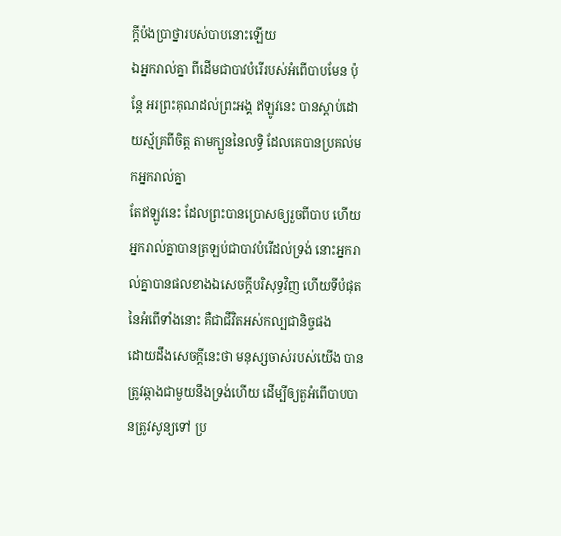ក្ដីប៉ងប្រាថ្នារបស់បាបនោះឡើយ
ឯអ្នករាល់គ្នា ពីដើមជាបាវបំរើរបស់អំពើបាបមែន ប៉ុន្តែ អរព្រះគុណដល់ព្រះអង្គ ឥឡូវនេះ បានស្តាប់ដោយស្ម័គ្រពីចិត្ត តាមក្បួននៃលទ្ធិ ដែលគេបានប្រគល់មកអ្នករាល់គ្នា
តែឥឡូវនេះ ដែលព្រះបានប្រោសឲ្យរួចពីបាប ហើយអ្នករាល់គ្នាបានត្រឡប់ជាបាវបំរើដល់ទ្រង់ នោះអ្នករាល់គ្នាបានផលខាងឯសេចក្ដីបរិសុទ្ធវិញ ហើយទីបំផុតនៃអំពើទាំងនោះ គឺជាជីវិតអស់កល្បជានិច្ចផង
ដោយដឹងសេចក្ដីនេះថា មនុស្សចាស់របស់យើង បានត្រូវឆ្កាងជាមួយនឹងទ្រង់ហើយ ដើម្បីឲ្យតួអំពើបាបបានត្រូវសូន្យទៅ ប្រ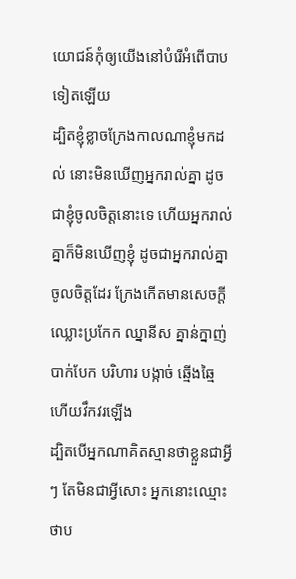យោជន៍កុំឲ្យយើងនៅបំរើអំពើបាបទៀតឡើយ
ដ្បិតខ្ញុំខ្លាចក្រែងកាលណាខ្ញុំមកដល់ នោះមិនឃើញអ្នករាល់គ្នា ដូចជាខ្ញុំចូលចិត្តនោះទេ ហើយអ្នករាល់គ្នាក៏មិនឃើញខ្ញុំ ដូចជាអ្នករាល់គ្នាចូលចិត្តដែរ ក្រែងកើតមានសេចក្ដីឈ្លោះប្រកែក ឈ្នានីស គ្នាន់ក្នាញ់ បាក់បែក បរិហារ បង្កាច់ ឆ្មើងឆ្មៃ ហើយវឹកវរឡើង
ដ្បិតបើអ្នកណាគិតស្មានថាខ្លួនជាអ្វីៗ តែមិនជាអ្វីសោះ អ្នកនោះឈ្មោះថាប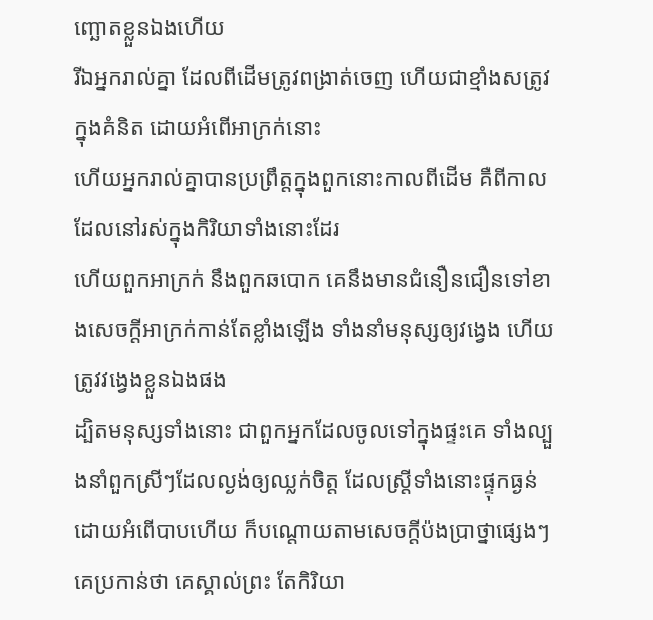ញ្ឆោតខ្លួនឯងហើយ
រីឯអ្នករាល់គ្នា ដែលពីដើមត្រូវពង្រាត់ចេញ ហើយជាខ្មាំងសត្រូវក្នុងគំនិត ដោយអំពើអាក្រក់នោះ
ហើយអ្នករាល់គ្នាបានប្រព្រឹត្តក្នុងពួកនោះកាលពីដើម គឺពីកាលដែលនៅរស់ក្នុងកិរិយាទាំងនោះដែរ
ហើយពួកអាក្រក់ នឹងពួកឆបោក គេនឹងមានជំនឿនជឿនទៅខាងសេចក្ដីអាក្រក់កាន់តែខ្លាំងឡើង ទាំងនាំមនុស្សឲ្យវង្វេង ហើយត្រូវវង្វេងខ្លួនឯងផង
ដ្បិតមនុស្សទាំងនោះ ជាពួកអ្នកដែលចូលទៅក្នុងផ្ទះគេ ទាំងល្បួងនាំពួកស្រីៗដែលល្ងង់ឲ្យឈ្លក់ចិត្ត ដែលស្ត្រីទាំងនោះផ្ទុកធ្ងន់ ដោយអំពើបាបហើយ ក៏បណ្តោយតាមសេចក្ដីប៉ងប្រាថ្នាផ្សេងៗ
គេប្រកាន់ថា គេស្គាល់ព្រះ តែកិរិយា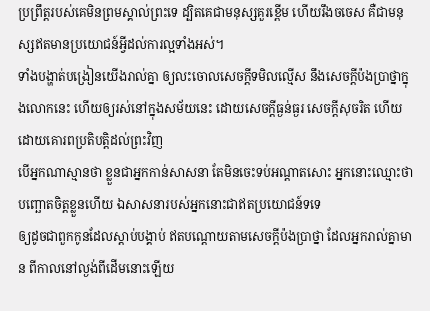ប្រព្រឹត្តរបស់គេមិនព្រមស្គាល់ព្រះទេ ដ្បិតគេជាមនុស្សគួរខ្ពើម ហើយរឹងចចេស គឺជាមនុស្សឥតមានប្រយោជន៍អ្វីដល់ការល្អទាំងអស់។
ទាំងបង្ហាត់បង្រៀនយើងរាល់គ្នា ឲ្យលះចោលសេចក្ដីទមិលល្មើស នឹងសេចក្ដីប៉ងប្រាថ្នាក្នុងលោកនេះ ហើយឲ្យរស់នៅក្នុងសម័យនេះ ដោយសេចក្ដីធ្ងន់ធ្ងរ សេចក្ដីសុចរិត ហើយដោយគោរពប្រតិបត្តិដល់ព្រះវិញ
បើអ្នកណាស្មានថា ខ្លួនជាអ្នកកាន់សាសនា តែមិនចេះទប់អណ្តាតសោះ អ្នកនោះឈ្មោះថាបញ្ឆោតចិត្តខ្លួនហើយ ឯសាសនារបស់អ្នកនោះជាឥតប្រយោជន៍ទទេ
ឲ្យដូចជាពួកកូនដែលស្តាប់បង្គាប់ ឥតបណ្តោយតាមសេចក្ដីប៉ងប្រាថ្នា ដែលអ្នករាល់គ្នាមាន ពីកាលនៅល្ងង់ពីដើមនោះឡើយ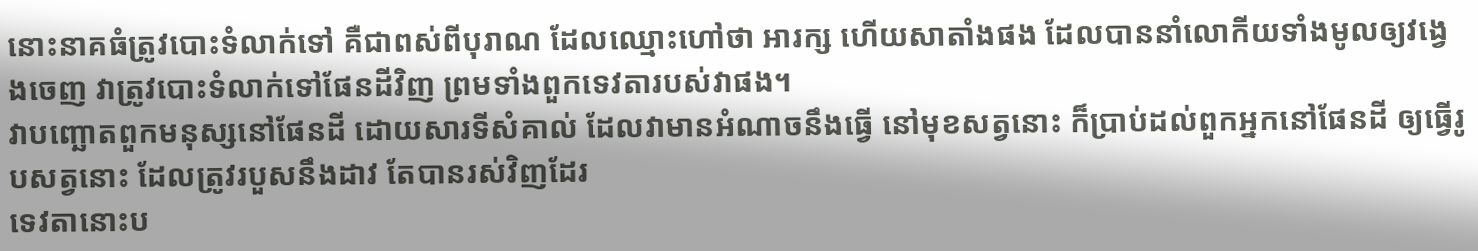នោះនាគធំត្រូវបោះទំលាក់ទៅ គឺជាពស់ពីបុរាណ ដែលឈ្មោះហៅថា អារក្ស ហើយសាតាំងផង ដែលបាននាំលោកីយទាំងមូលឲ្យវង្វេងចេញ វាត្រូវបោះទំលាក់ទៅផែនដីវិញ ព្រមទាំងពួកទេវតារបស់វាផង។
វាបញ្ឆោតពួកមនុស្សនៅផែនដី ដោយសារទីសំគាល់ ដែលវាមានអំណាចនឹងធ្វើ នៅមុខសត្វនោះ ក៏ប្រាប់ដល់ពួកអ្នកនៅផែនដី ឲ្យធ្វើរូបសត្វនោះ ដែលត្រូវរបួសនឹងដាវ តែបានរស់វិញដែរ
ទេវតានោះប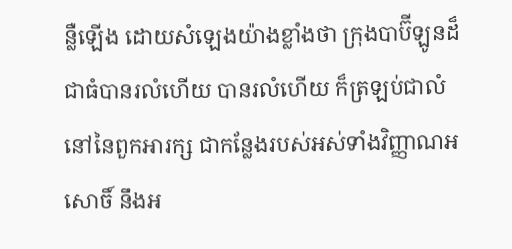ន្លឺឡើង ដោយសំឡេងយ៉ាងខ្លាំងថា ក្រុងបាប៊ីឡូនដ៏ជាធំបានរលំហើយ បានរលំហើយ ក៏ត្រឡប់ជាលំនៅនៃពួកអារក្ស ជាកន្លែងរបស់អស់ទាំងវិញ្ញាណអសោចិ៍ នឹងអ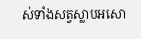ស់ទាំងសត្វស្លាបអសោ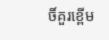ចិ៍គួរខ្ពើម